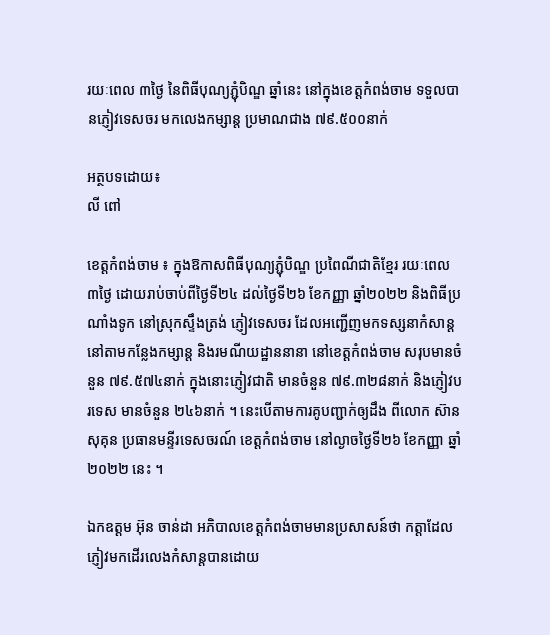រយៈពេល ៣ថ្ងៃ នៃពិធីបុណ្យភ្ជុំបិណ្ឌ ឆ្នាំនេះ នៅក្នុងខេត្តកំពង់ចាម ទទួលបានភ្ញៀវទេសចរ មកលេងកម្សាន្ត ប្រមាណជាង ៧៩.៥០០នាក់

អត្ថបទដោយ៖
លី ពៅ

ខេត្តកំពង់ចាម ៖ ក្នុងឱកាសពិធីបុណ្យភ្ជុំបិណ្ឌ ប្រពៃណីជាតិខ្មែរ រយៈពេល ៣ថ្ងៃ ដោយរាប់ចាប់ពីថ្ងៃទី២៤ ដល់ថ្ងៃទី២៦ ខែកញ្ញា ឆ្នាំ២០២២ និងពិធីប្រណាំងទូក នៅស្រុកស្ទឹងត្រង់ ភ្ញៀវទេសចរ ដែលអញ្ជើញមកទស្សនាកំសាន្ត នៅតាមកន្លែងកម្សាន្ត និងរមណីយដ្ឋាននានា នៅខេត្តកំពង់ចាម សរុបមានចំនួន ៧៩.៥៧៤នាក់ ក្នុងនោះភ្ញៀវជាតិ មានចំនួន ៧៩.៣២៨នាក់ និងភ្ញៀវបរទេស មានចំនួន ២៤៦នាក់ ។ នេះបើតាមការគូបញ្ជាក់ឲ្យដឹង ពីលោក ស៊ាន សុគុន ប្រធានមន្ទីរទេសចរណ៍ ខេត្តកំពង់ចាម នៅល្ងាចថ្ងៃទី២៦ ខែកញ្ញា ឆ្នាំ២០២២ នេះ ។

ឯកឧត្ដម អ៊ុន ចាន់ដា អភិបាលខេត្តកំពង់ចាមមានប្រសាសន៍ថា កត្តាដែលភ្ញៀវមកដើរលេងកំសាន្តបានដោយ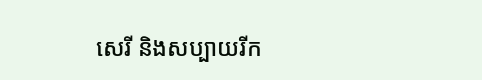សេរី និងសប្បាយរីក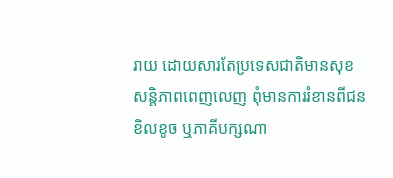រាយ ដោយសារតែប្រទេសជាតិមានសុខសន្តិភាពពេញលេញ ពុំមានការរំខានពីជនខិលខូច ឬភាគីបក្សណា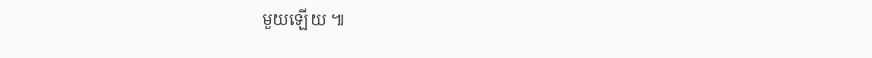មួយឡើយ ៕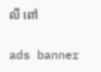លី ពៅ

ads banner